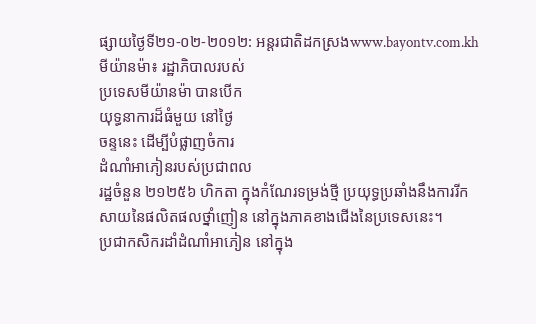ផ្សាយថ្ងៃទី២១-០២-២០១២: អន្ដរជាតិដកស្រងwww.bayontv.com.kh
មីយ៉ានម៉ា៖ រដ្ឋាភិបាលរបស់
ប្រទេសមីយ៉ានម៉ា បានបើក
យុទ្ធនាការដ៏ធំមួយ នៅថ្ងៃ
ចន្ទនេះ ដើម្បីបំផ្លាញចំការ
ដំណាំអាភៀនរបស់ប្រជាពល
រដ្ឋចំនួន ២១២៥៦ ហិកតា ក្នុងកំណែរទម្រង់ថ្មី ប្រយុទ្ធប្រឆាំងនឹងការរីក
សាយនៃផលិតផលថ្នាំញៀន នៅក្នុងភាគខាងជើងនៃប្រទេសនេះ។
ប្រជាកសិករដាំដំណាំអាភៀន នៅក្នុង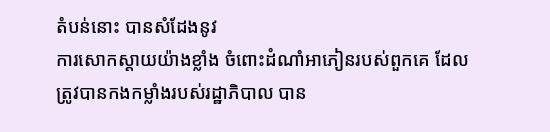តំបន់នោះ បានសំដែងនូវ
ការសោកស្តាយយ៉ាងខ្លាំង ចំពោះដំណាំអាភៀនរបស់ពួកគេ ដែល
ត្រូវបានកងកម្លាំងរបស់រដ្ឋាភិបាល បាន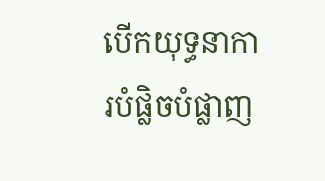បើកយុទ្ធនាការបំផ្លិចបំផ្លាញ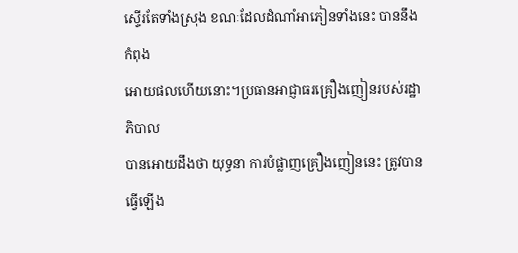ស្ទើរតែទាំងស្រុង ខណៈដែលដំណាំអាភៀនទាំងនេះ បាននឹងកំពុង
អោយផលហើយនោះ។ប្រធានអាជ្ញាធរគ្រឿងញៀនរបស់រដ្ឋាភិបាល
បានអោយដឹងថា យុទ្ធនា ការបំផ្លាញគ្រឿងញៀននេះ ត្រូវបានធ្វើឡើង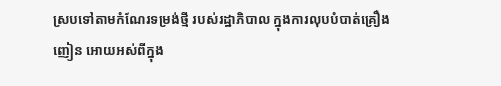ស្របទៅតាមកំណែរទម្រង់ថ្មី របស់រដ្ឋាភិបាល ក្នុងការលុបបំបាត់គ្រឿង
ញៀន អោយអស់ពីក្នុង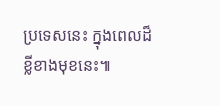ប្រទេសនេះ ក្នុងពេលដ៏ខ្លីខាងមុខនេះ៕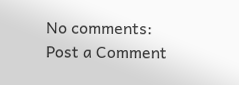No comments:
Post a Comment